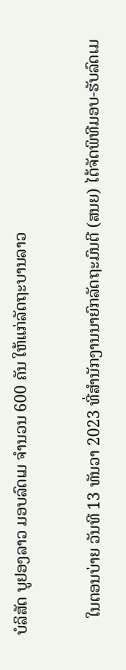ບໍລິສັດ ບູຢອງລາວ ມອບລົດເມ ຈໍານວນ 600 ຄັນ ໃຫ້ແກ່ລັດຖະບານລາວ

    ໃນຕອນບ່າຍ ວັນທີ 13 ທັນວາ 2023 ທີ່ສຳນັກງານນາຍົກລັດຖະມົນຕີ (ສນຍ) ໄດ້ຈັດພິທີມອບ-ຮັບລົດເມ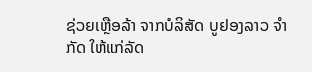ຊ່ວຍເຫຼືອລ້າ ຈາກບໍລິສັດ ບູຢອງລາວ ຈຳກັດ ໃຫ້ແກ່ລັດ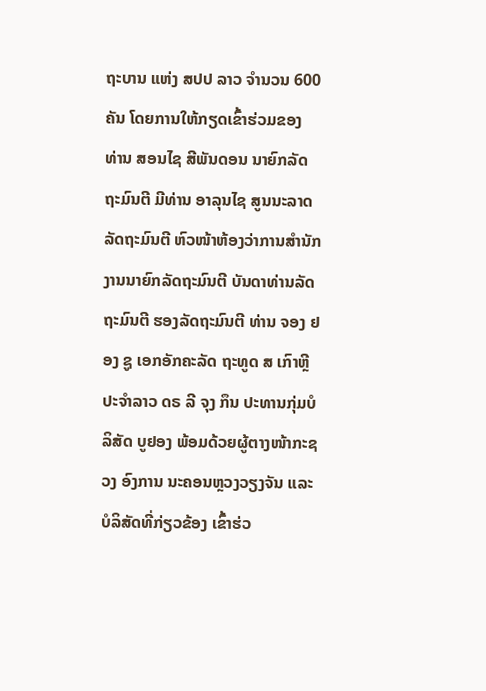ຖະບານ ແຫ່ງ ສປປ ລາວ ຈໍານວນ 600 ຄັນ ໂດຍການໃຫ້ກຽດເຂົ້າຮ່ວມຂອງ ທ່ານ ສອນໄຊ ສີພັນດອນ ນາຍົກລັດຖະມົນຕີ ມີທ່ານ ອາລຸນໄຊ ສູນນະລາດ ລັດຖະມົນຕີ ຫົວໜ້າຫ້ອງວ່າການສຳນັກງານນາຍົກລັດຖະມົນຕີ ບັນດາທ່ານລັດຖະມົນຕີ ຮອງລັດຖະມົນຕີ ທ່ານ ຈອງ ຢອງ ຊູ ເອກອັກຄະລັດ ຖະທູດ ສ ເກົາຫຼີ ປະຈຳລາວ ດຣ ລີ ຈຸງ ກຶນ ປະທານກຸ່ມບໍລິສັດ ບູຢອງ ພ້ອມດ້ວຍຜູ້ຕາງໜ້າກະຊວງ ອົງການ ນະຄອນຫຼວງວຽງຈັນ ແລະ ບໍລິສັດທີ່ກ່ຽວຂ້ອງ ເຂົ້າຮ່ວ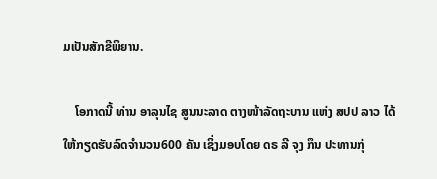ມເປັນສັກຂີພິຍານ.

    ໂອກາດນີ້ ທ່ານ ອາລຸນໄຊ ສູນນະລາດ ຕາງໜ້າລັດຖະບານ ແຫ່ງ ສປປ ລາວ ໄດ້ໃຫ້ກຽດຮັບລົດຈໍານວນ600 ຄັນ ເຊິ່ງມອບໂດຍ ດຣ ລີ ຈຸງ ກຶນ ປະທານກຸ່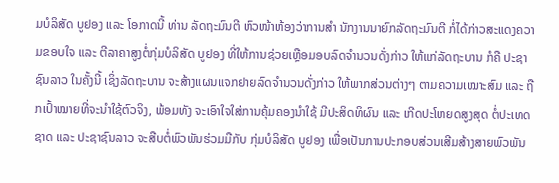ມບໍລິສັດ ບູຢອງ ແລະ ໂອກາດນີ້ ທ່ານ ລັດຖະມົນຕີ ຫົວໜ້າຫ້ອງວ່າການສຳ ນັກງານນາຍົກລັດຖະມົນຕີ ກໍ່ໄດ້ກ່າວສະແດງຄວາມຂອບໃຈ ແລະ ຕີລາຄາສູງຕໍ່ກຸ່ມບໍລິສັດ ບູຢອງ ທີ່ໃຫ້ການຊ່ວຍເຫຼືອມອບລົດຈຳນວນດັ່ງກ່າວ ໃຫ້ແກ່ລັດຖະບານ ກໍຄື ປະຊາຊົນລາວ ໃນຄັ້ງນີ້ ເຊິ່ງລັດຖະບານ ຈະສ້າງແຜນແຈກຢາຍລົດຈໍານວນດັ່ງກ່າວ ໃຫ້ພາກສ່ວນຕ່າງໆ ຕາມຄວາມເໝາະສົມ ແລະ ຖືກເປົ້າໝາຍທີ່ຈະນໍາໃຊ້ຕົວຈິງ, ພ້ອມທັງ ຈະເອົາໃຈໃສ່ການຄຸ້ມຄອງນຳໃຊ້ ມີປະສິດທິຜົນ ແລະ ເກີດປະໂຫຍດສູງສຸດ ຕໍ່ປະເທດ ຊາດ ແລະ ປະຊາຊົນລາວ ຈະສືບຕໍ່ພົວພັນຮ່ວມມືກັບ ກຸ່ມບໍລິສັດ ບູຢອງ ເພື່ອເປັນການປະກອບສ່ວນເສີມສ້າງສາຍພົວພັນ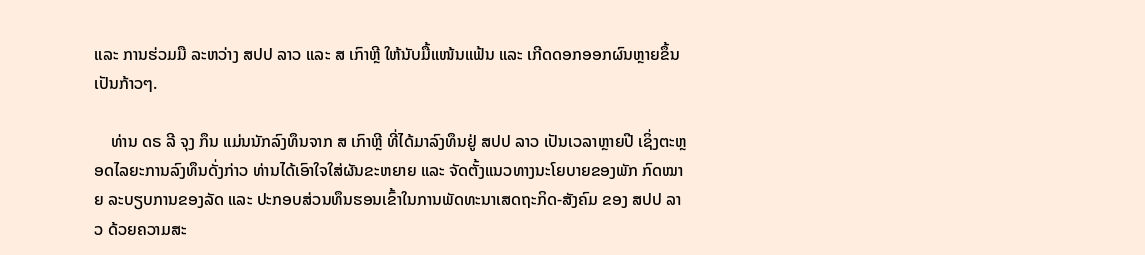ແລະ ການຮ່ວມມື ລະຫວ່າງ ສປປ ລາວ ແລະ ສ ເກົາຫຼີ ໃຫ້ນັບມື້ແໜ້ນແຟ້ນ ແລະ ເກີດດອກອອກຜົນຫຼາຍຂຶ້ນເປັນກ້າວໆ.

    ທ່ານ ດຣ ລີ ຈຸງ ກຶນ ແມ່ນນັກລົງທຶນຈາກ ສ ເກົາຫຼີ ທີ່ໄດ້ມາລົງທຶນຢູ່ ສປປ ລາວ ເປັນເວລາຫຼາຍປີ ເຊິ່ງຕະຫຼອດໄລຍະການລົງທຶນດັ່ງກ່າວ ທ່ານໄດ້ເອົາໃຈໃສ່ຜັນຂະຫຍາຍ ແລະ ຈັດຕັ້ງແນວທາງນະໂຍບາຍຂອງພັກ ກົດໝາຍ ລະບຽບການຂອງລັດ ແລະ ປະກອບສ່ວນທຶນຮອນເຂົ້າໃນການພັດທະນາເສດຖະກິດ-ສັງຄົມ ຂອງ ສປປ ລາວ ດ້ວຍຄວາມສະ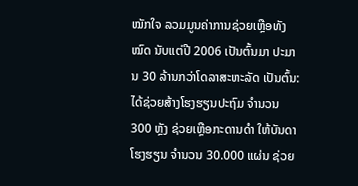ໝັກໃຈ ລວມມູນຄ່າການຊ່ວຍເຫຼືອທັງໝົດ ນັບແຕ່ປີ 2006 ເປັນຕົ້ນມາ ປະມານ 30 ລ້ານກວ່າໂດລາສະຫະລັດ ເປັນຕົ້ນ: ໄດ້ຊ່ວຍສ້າງໂຮງຮຽນປະຖົມ ຈໍານວນ 300 ຫຼັງ ຊ່ວຍເຫຼືອກະດານດຳ ໃຫ້ບັນດາໂຮງຮຽນ ຈຳນວນ 30.000 ແຜ່ນ ຊ່ວຍ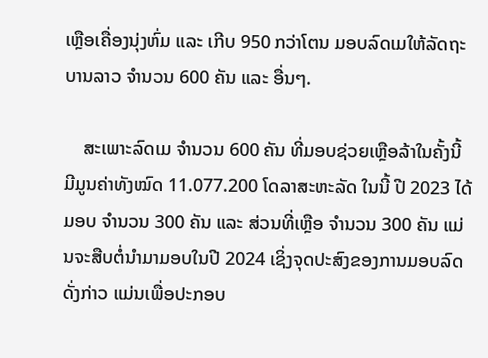ເຫຼືອເຄື່ອງນຸ່ງຫົ່ມ ແລະ ເກີບ 950 ກວ່າໂຕນ ມອບລົດເມໃຫ້ລັດຖະບານລາວ ຈໍານວນ 600 ຄັນ ແລະ ອື່ນໆ.

    ສະເພາະລົດເມ ຈຳນວນ 600 ຄັນ ທີ່ມອບຊ່ວຍເຫຼືອລ້າໃນຄັ້ງນີ້ ມີມູນຄ່າທັງໝົດ 11.077.200 ໂດລາສະຫະລັດ ໃນນີ້ ປີ 2023 ໄດ້ມອບ ຈໍານວນ 300 ຄັນ ແລະ ສ່ວນທີ່ເຫຼືອ ຈໍານວນ 300 ຄັນ ແມ່ນຈະສືບຕໍ່ນຳມາມອບໃນປີ 2024 ເຊິ່ງຈຸດປະສົງຂອງການມອບລົດດັ່ງກ່າວ ແມ່ນເພື່ອປະກອບ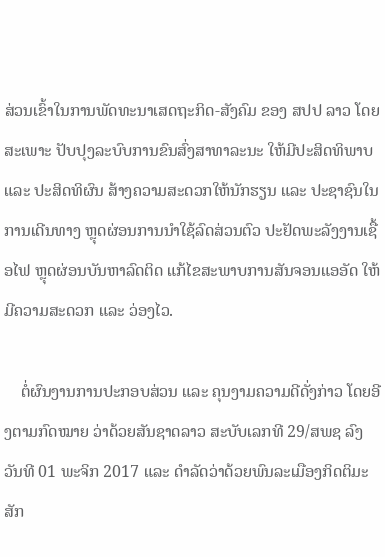ສ່ວນເຂົ້າໃນການພັດທະນາເສດຖະກິດ-ສັງຄົມ ຂອງ ສປປ ລາວ ໂດຍສະເພາະ ປັບປຸງລະບົບການຂົນສົ່ງສາທາລະນະ ໃຫ້ມີປະສິດທິພາບ ແລະ ປະສິດທິຜົນ ສ້າງຄວາມສະດວກໃຫ້ນັກຮຽນ ແລະ ປະຊາຊົນໃນການເດີນທາງ ຫຼຸດຜ່ອນການນໍາໃຊ້ລົດສ່ວນຕົວ ປະຢັດພະລັງງານເຊື້ອໄຟ ຫຼຸດຜ່ອນບັນຫາລົດຕິດ ແກ້ໄຂສະພາບການສັນຈອນແອອັດ ໃຫ້ມີຄວາມສະດວກ ແລະ ວ່ອງໄວ.

    ຕໍ່ຜົນງານການປະກອບສ່ວນ ແລະ ຄຸນງາມຄວາມດີດັ່ງກ່າວ ໂດຍອີງຕາມກົດໝາຍ ວ່າດ້ວຍສັນຊາດລາວ ສະບັບເລກທີ 29/ສພຊ ລົງວັນທີ 01 ພະຈິກ 2017 ແລະ ດຳລັດວ່າດ້ວຍພົນລະເມືອງກິດຕິມະສັກ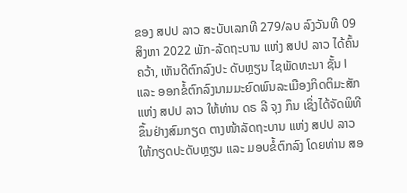ຂອງ ສປປ ລາວ ສະບັບເລກທີ 279/ລບ ລົງວັນທີ 09 ສິງຫາ 2022 ພັກ-ລັດຖະບານ ແຫ່ງ ສປປ ລາວ ໄດ້ຄົ້ນຄວ້າ, ເຫັນດີຕົກລົງປະ ດັບຫຼຽນ ໄຊພັດທະນາ ຊັ້ນ I ແລະ ອອກຂໍ້ຕົກລົງນາມມະຍົດພົນລະເມືອງກິດຕິມະສັກ ແຫ່ງ ສປປ ລາວ ໃຫ້ທ່ານ ດຣ ລີ ຈຸງ ກຶນ ເຊິ່ງໄດ້ຈັດພິທີຂຶ້ນຢ່າງສົມກຽດ ຕາງໜ້າລັດຖະບານ ແຫ່ງ ສປປ ລາວ ໃຫ້ກຽດປະດັບຫຼຽນ ແລະ ມອບຂໍ້ຕົກລົງ ໂດຍທ່ານ ສອ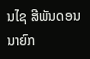ນໄຊ ສີພັນດອນ ນາຍົກ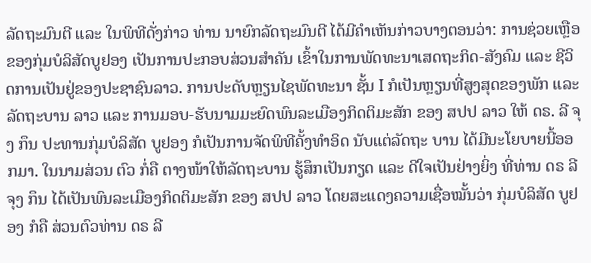ລັດຖະມົນຕີ ແລະ ໃນພິທີດັ່ງກ່າວ ທ່ານ ນາຍົກລັດຖະມົນຕີ ໄດ້ມີຄຳເຫັນກ່າວບາງຕອນວ່າ: ການຊ່ວຍເຫຼືອຂອງກຸ່ມບໍລິສັດບູຢອງ ເປັນການປະກອບສ່ວນສຳຄັນ ເຂົ້າໃນການພັດທະນາເສດຖະກິດ-ສັງຄົມ ແລະ ຊີວິດການເປັນຢູ່ຂອງປະຊາຊົນລາວ. ການປະດັບຫຼຽນໄຊພັດທະນາ ຊັ້ນ I ກໍເປັນຫຼຽນທີ່ສູງສຸດຂອງພັກ ແລະ ລັດຖະບານ ລາວ ແລະ ການມອບ-ຮັບນາມມະຍົດພົນລະເມືອງກິດຕິມະສັກ ຂອງ ສປປ ລາວ ໃຫ້ ດຣ. ລີ ຈຸງ ກຶນ ປະທານກຸ່ມບໍລິສັດ ບູຢອງ ກໍເປັນການຈັດພິທີຄັ້ງທຳອິດ ນັບແຕ່ລັດຖະ ບານ ໄດ້ມີນະໂຍບາຍນີ້ອອກມາ. ໃນນາມສ່ວນ ຕົວ ກໍ່ຄື ຕາງໜ້າໃຫ້ລັດຖະບານ ຮູ້ສຶກເປັນກຽດ ແລະ ດີໃຈເປັນຢ່າງຍິ່ງ ທີ່ທ່ານ ດຣ ລີ ຈຸງ ກຶນ ໄດ້ເປັນພົນລະເມືອງກິດຕິມະສັກ ຂອງ ສປປ ລາວ ໂດຍສະແດງຄວາມເຊື່ອໝັ້ນວ່າ ກຸ່ມບໍລິສັດ ບູຢອງ ກໍຄື ສ່ວນຕົວທ່ານ ດຣ ລີ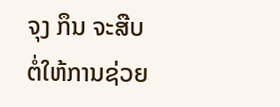ຈຸງ ກຶນ ຈະສືບຕໍ່ໃຫ້ການຊ່ວຍ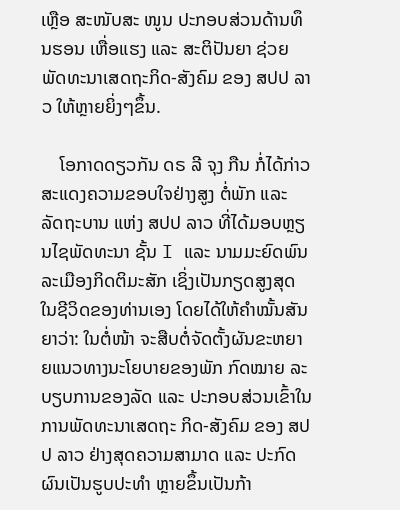ເຫຼືອ ສະໜັບສະ ໜູນ ປະກອບສ່ວນດ້ານທຶນຮອນ ເຫື່ອແຮງ ແລະ ສະຕິປັນຍາ ຊ່ວຍພັດທະນາເສດຖະກິດ-ສັງຄົມ ຂອງ ສປປ ລາວ ໃຫ້ຫຼາຍຍິ່ງໆຂຶ້ນ.

    ໂອກາດດຽວກັນ ດຣ ລີ ຈຸງ ກືນ ກໍ່ໄດ້ກ່າວສະແດງຄວາມຂອບໃຈຢ່າງສູງ ຕໍ່ພັກ ແລະ ລັດຖະບານ ແຫ່ງ ສປປ ລາວ ທີ່ໄດ້ມອບຫຼຽນໄຊພັດທະນາ ຊັ້ນ I ແລະ ນາມມະຍົດພົນລະເມືອງກິດຕິມະສັກ ເຊິ່ງເປັນກຽດສູງສຸດ ໃນຊີວິດຂອງທ່ານເອງ ໂດຍໄດ້ໃຫ້ຄຳໝັ້ນສັນຍາວ່າ: ໃນຕໍ່ໜ້າ ຈະສືບຕໍ່ຈັດຕັ້ງຜັນຂະຫຍາຍແນວທາງນະໂຍບາຍຂອງພັກ ກົດໝາຍ ລະບຽບການຂອງລັດ ແລະ ປະກອບສ່ວນເຂົ້າໃນການພັດທະນາເສດຖະ ກິດ-ສັງຄົມ ຂອງ ສປປ ລາວ ຢ່າງສຸດຄວາມສາມາດ ແລະ ປະກົດຜົນເປັນຮູບປະທຳ ຫຼາຍຂຶ້ນເປັນກ້າ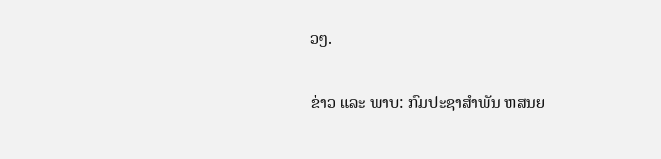ວໆ.

ຂ່າວ ແລະ ພາບ: ກົມປະຊາສຳພັນ ຫສນຍ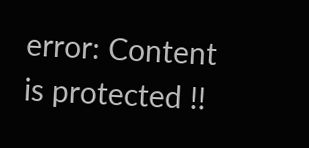error: Content is protected !!